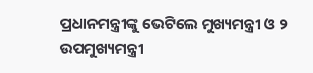ପ୍ରଧାନମନ୍ତ୍ରୀଙ୍କୁ ଭେଟିଲେ ମୁଖ୍ୟମନ୍ତ୍ରୀ ଓ ୨ ଉପମୁଖ୍ୟମନ୍ତ୍ରୀ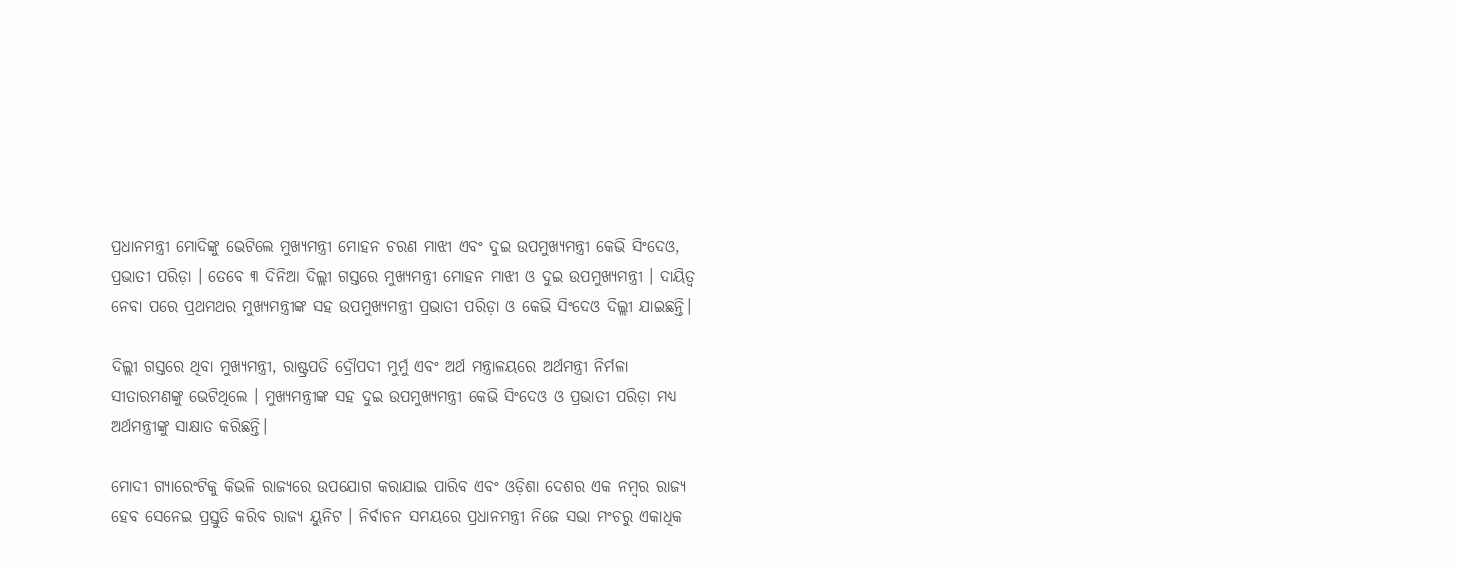ପ୍ରଧାନମନ୍ତ୍ରୀ ମୋଦିଙ୍କୁ ଭେଟିଲେ ମୁଖ୍ୟମନ୍ତ୍ରୀ ମୋହନ ଚରଣ ମାଝୀ ଏବଂ ଦୁଇ ଉପମୁଖ୍ୟମନ୍ତ୍ରୀ କେଭି ସିଂଦେଓ, ପ୍ରଭାତୀ ପରିଡ଼ା । ତେବେ ୩ ଦିନିଆ ଦିଲ୍ଲୀ ଗସ୍ତରେ ମୁଖ୍ୟମନ୍ତ୍ରୀ ମୋହନ ମାଝୀ ଓ ଦୁଇ ଉପମୁଖ୍ୟମନ୍ତ୍ରୀ । ଦାୟିତ୍ୱ ନେବା ପରେ ପ୍ରଥମଥର ମୁଖ୍ୟମନ୍ତ୍ରୀଙ୍କ ସହ ଉପମୁଖ୍ୟମନ୍ତ୍ରୀ ପ୍ରଭାତୀ ପରିଡ଼ା ଓ କେଭି ସିଂଦେଓ ଦିଲ୍ଲୀ ଯାଇଛନ୍ତି।

ଦିଲ୍ଲୀ ଗସ୍ତରେ ଥିବା ମୁଖ୍ୟମନ୍ତ୍ରୀ, ରାଷ୍ଟ୍ରପତି ଦ୍ରୌପଦୀ ମୁର୍ମୁ ଏବଂ ଅର୍ଥ ମନ୍ତ୍ରାଳୟରେ ଅର୍ଥମନ୍ତ୍ରୀ ନିର୍ମଳା ସୀତାରମଣଙ୍କୁ ଭେଟିଥିଲେ । ମୁଖ୍ୟମନ୍ତ୍ରୀଙ୍କ ସହ ଦୁଇ ଉପମୁଖ୍ୟମନ୍ତ୍ରୀ କେଭି ସିଂଦେଓ ଓ ପ୍ରଭାତୀ ପରିଡ଼ା ମଧ୍ୟ ଅର୍ଥମନ୍ତ୍ରୀଙ୍କୁ ସାକ୍ଷାତ କରିଛନ୍ତି।

ମୋଦୀ ଗ୍ୟାରେଂଟିକୁ କିଭଳି ରାଜ୍ୟରେ ଉପଯୋଗ କରାଯାଇ ପାରିବ ଏବଂ ଓଡ଼ିଶା ଦେଶର ଏକ ନମ୍ବର ରାଜ୍ୟ ହେବ ସେନେଇ ପ୍ରସ୍ତୁତି କରିବ ରାଜ୍ୟ ୟୁନିଟ । ନିର୍ବାଚନ ସମୟରେ ପ୍ରଧାନମନ୍ତ୍ରୀ ନିଜେ ସଭା ମଂଚରୁ ଏକାଧିକ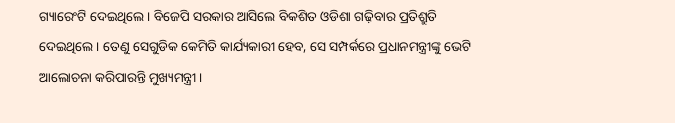ଗ୍ୟାରେଂଟି ଦେଇଥିଲେ । ବିଜେପି ସରକାର ଆସିଲେ ବିକଶିତ ଓଡିଶା ଗଢ଼ିବାର ପ୍ରତିଶ୍ରୁତି ଦେଇଥିଲେ । ତେଣୁ ସେଗୁଡିକ କେମିତି କାର୍ଯ୍ୟକାରୀ ହେବ, ସେ ସମ୍ପର୍କରେ ପ୍ରଧାନମନ୍ତ୍ରୀଙ୍କୁ ଭେଟି ଆଲୋଚନା କରିପାରନ୍ତି ମୁଖ୍ୟମନ୍ତ୍ରୀ ।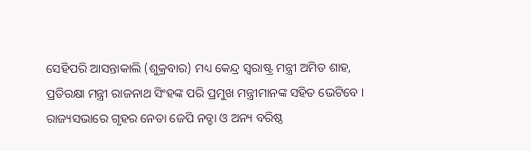ସେହିପରି ଆସନ୍ତାକାଲି (ଶୁକ୍ରବାର) ମଧ୍ୟ କେନ୍ଦ୍ର ସ୍ଵରାଷ୍ଟ୍ର ମନ୍ତ୍ରୀ ଅମିତ ଶାହ, ପ୍ରତିରକ୍ଷା ମନ୍ତ୍ରୀ ରାଜନାଥ ସିଂହଙ୍କ ପରି ପ୍ରମୁଖ ମନ୍ତ୍ରୀମାନଙ୍କ ସହିତ ଭେଟିବେ । ରାଜ୍ୟସଭାରେ ଗୃହର ନେତା ଜେପି ନଡ୍ଡା ଓ ଅନ୍ୟ ବରିଷ୍ଠ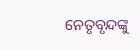ନେତୃବୃନ୍ଦଙ୍କୁ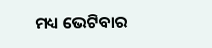ମଧ୍ୟ ଭେଟିବାର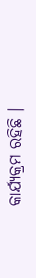କାର୍ଯ୍ୟକ୍ରମ ରହିଛି ।